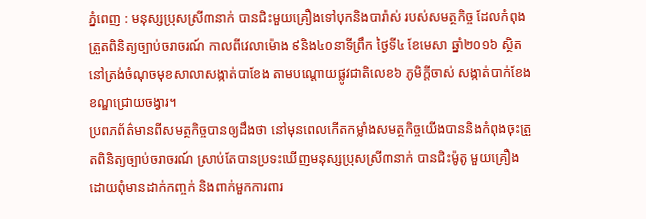ភ្នំពេញ : មនុស្សប្រុសស្រី៣នាក់ បានជិះមួយគ្រឿងទៅបុកនិងបារ៉ាស់ របស់សមត្ថកិច្ច ដែលកំពុងត្រួតពិនិត្យច្បាប់ចរាចរណ៍ កាលពីវេលាម៉ោង ៩និង៤០នាទីព្រឹក ថ្ងៃទី៤ ខែមេសា ឆ្នាំ២០១៦ ស្ថិតនៅត្រង់ចំណុចមុខសាលាសង្កាត់បាខែង តាមបណ្តោយផ្លូវជាតិលេខ៦ ភូមិក្តីចាស់ សង្កាត់បាក់ខែង ខណ្ឌជ្រោយចង្វារ។
ប្រពភព័ត៌មានពីសមត្ថកិច្ចបានឲ្យដឹងថា នៅមុនពេលកើតកម្លាំងសមត្ថកិច្ចយើងបាននិងកំពុងចុះត្រួតពិនិត្យច្បាប់ចរាចរណ៍ ស្រាប់តែបានប្រទះឃើញមនុស្សប្រុសស្រី៣នាក់ បានជិះម៉ូតូ មួយគ្រឿង ដោយពុំមានដាក់កញ្ចក់ និងពាក់មួកការពារ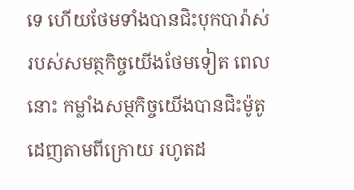ទេ ហើយថែមទាំងបានជិះបុកបារ៉ាស់របស់សមត្ថកិច្ចយើងថែមទៀត ពេលនោះ កម្លាំងសម្ថកិច្ចយើងបានជិះម៉ូតូដេញតាមពីក្រោយ រហូតដ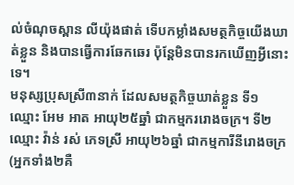ល់ចំណុចស្ពាន លីយ៉ុងផាត់ ទើបកម្លាំងសមត្ថកិច្ចយើងឃាត់ខ្លួន និងបានធ្វើការឆែកឆេរ ប៉ុន្តែមិនបានរកឃើញអ្វីនោះទេ។
មនុស្សប្រុសស្រី៣នាក់ ដែលសមត្ថកិច្ចឃាត់ខ្លួន ទី១ ឈ្មោះ អែម អាត អាយុ២៥ឆ្នាំ ជាកម្មកររោងចក្រ។ ទី២ ឈ្មោះ វ៉ាន់ រស់ ភេទស្រី អាយុ២៦ឆ្នាំ ជាកម្មការីនីរោងចក្រ (អ្នកទាំង២គឺ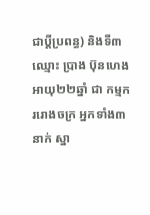ជាប្តីប្រពន្ធ) និងទី៣ ឈ្មោះ ប្រាង ប៊ុនហេង អាយុ២២ឆ្នាំ ជា កម្មកររោងចក្រ អ្នកទាំង៣នាក់ ស្នា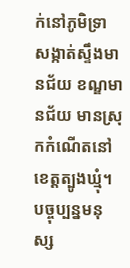ក់នៅភូមិទ្រា សង្កាត់ស្ទឹងមានជ័យ ខណ្ឌមានជ័យ មានស្រុកកំណើតនៅខេត្តត្បូងឃ្មុំ។
បច្ចុប្បន្នមនុស្ស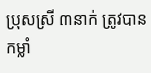ប្រុសស្រី ៣នាក់ ត្រូវបានកម្លាំ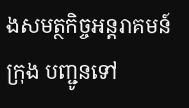ងសមត្ថកិច្ចអន្តរាគមន៍ក្រុង បញ្ជូនទៅ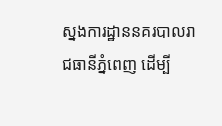ស្នងការដ្ឋាននគរបាលរាជធានីភ្នំពេញ ដើម្បី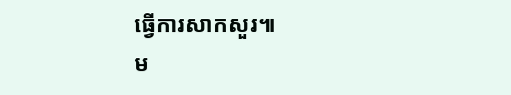ធ្វើការសាកសួរ៕
ម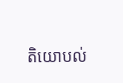តិយោបល់